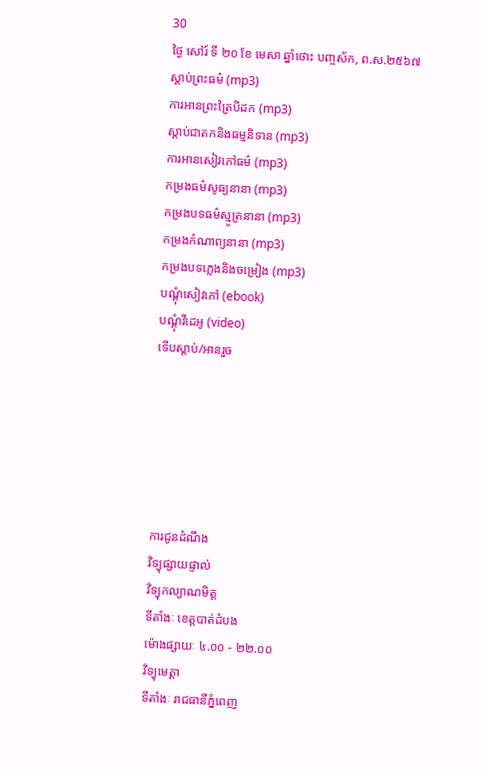30
ថ្ងៃ សៅរ៍ ទី ២០ ខែ មេសា ឆ្នាំថោះ បញ្ចស័ក, ព.ស.២៥៦៧
ស្តាប់ព្រះធម៌ (mp3)
ការអានព្រះត្រៃបិដក (mp3)
ស្តាប់ជាតកនិងធម្មនិទាន (mp3)
ការអានសៀវភៅធម៌ (mp3)
កម្រងធម៌សូធ្យនានា (mp3)
កម្រងបទធម៌ស្មូត្រនានា (mp3)
កម្រងកំណាព្យនានា (mp3)
កម្រងបទភ្លេងនិងចម្រៀង (mp3)
បណ្តុំសៀវភៅ (ebook)
បណ្តុំវីដេអូ (video)
ទើបស្តាប់/អានរួច






ការជូនដំណឹង
វិទ្យុផ្សាយផ្ទាល់
វិទ្យុកល្យាណមិត្ត
ទីតាំងៈ ខេត្តបាត់ដំបង
ម៉ោងផ្សាយៈ ៤.០០ - ២២.០០
វិទ្យុមេត្តា
ទីតាំងៈ រាជធានីភ្នំពេញ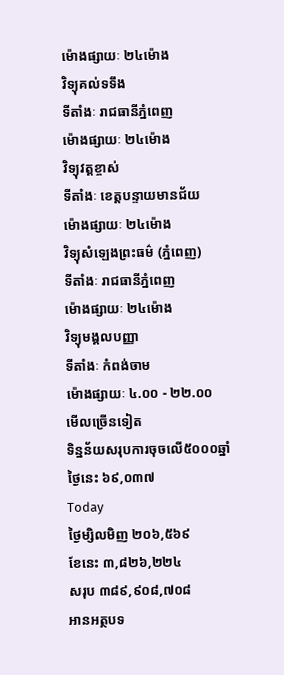ម៉ោងផ្សាយៈ ២៤ម៉ោង
វិទ្យុគល់ទទឹង
ទីតាំងៈ រាជធានីភ្នំពេញ
ម៉ោងផ្សាយៈ ២៤ម៉ោង
វិទ្យុវត្តខ្ចាស់
ទីតាំងៈ ខេត្តបន្ទាយមានជ័យ
ម៉ោងផ្សាយៈ ២៤ម៉ោង
វិទ្យុសំឡេងព្រះធម៌ (ភ្នំពេញ)
ទីតាំងៈ រាជធានីភ្នំពេញ
ម៉ោងផ្សាយៈ ២៤ម៉ោង
វិទ្យុមង្គលបញ្ញា
ទីតាំងៈ កំពង់ចាម
ម៉ោងផ្សាយៈ ៤.០០ - ២២.០០
មើលច្រើនទៀត
ទិន្នន័យសរុបការចុចលើ៥០០០ឆ្នាំ
ថ្ងៃនេះ ៦៩,០៣៧
Today
ថ្ងៃម្សិលមិញ ២០៦,៥៦៩
ខែនេះ ៣,៨២៦,២២៤
សរុប ៣៨៩,៩០៨,៧០៨
អានអត្ថបទ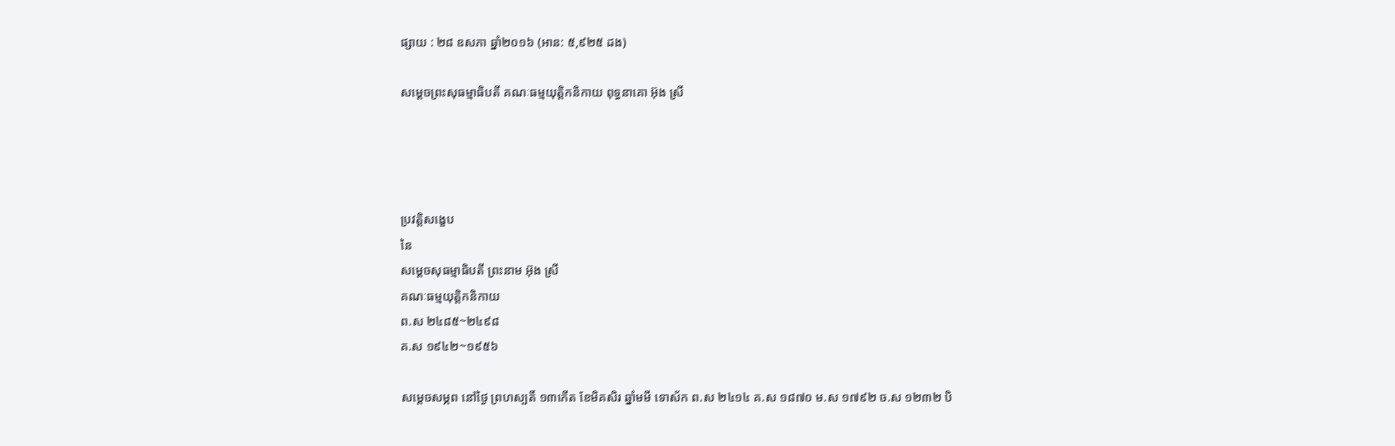ផ្សាយ : ២៨ ឧសភា ឆ្នាំ២០១៦ (អាន: ៥,៩២៥ ដង)

សម្ដេចព្រះសុធម្មាធិបតី គណៈធម្មយុត្តិកនិកាយ ពុទ្ធនាគោ អ៊ុង ស្រី




ប្រវត្តិសង្ខេប
នៃ
សម្ដេចសុធម្មាធិបតី ព្រះនាម អ៊ុង ស្រី
គណៈធម្មយុត្តិកនិកាយ
ព.ស ២៤៨៥~២៤៩៨
គ.ស ១៩៤២~១៩៥៦

សម្ដេចសម្ភព នៅថ្ងៃ ព្រហស្បតិ៍ ១៣កើត ខែមិគសិរ ឆ្នាំមមី ទោស័ក ព.ស ២៤១៤ គ.ស ១៨៧០ ម.ស ១៧៩២ ច.ស ១២៣២ បិ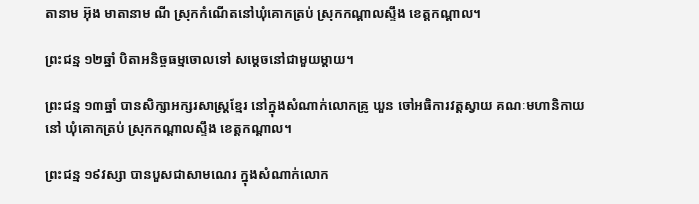តានាម អ៊ុង មាតានាម ណី ស្រុកកំណើតនៅឃុំគោកត្រប់ ស្រុកកណ្ដាលស្ទឹង ខេត្តកណ្ដាល។

ព្រះជន្ម ១២ឆ្នាំ បិតាអនិច្ចធម្មចោលទៅ សម្តេចនៅជាមួយម្ដាយ។

ព្រះជន្ម ១៣ឆ្នាំ បានសិក្សាអក្សរសាស្រ្តខ្មែរ នៅក្នុងសំណាក់លោកគ្រូ ឃួន ចៅអធិការវត្តស្វាយ គណៈមហានិកាយនៅ ឃុំគោកត្រប់ ស្រុកកណ្ដាលស្ទឹង ខេត្តកណ្ដាល។

ព្រះជន្ម ១៩វស្សា បានបួសជាសាមណេរ ក្នុងសំណាក់លោក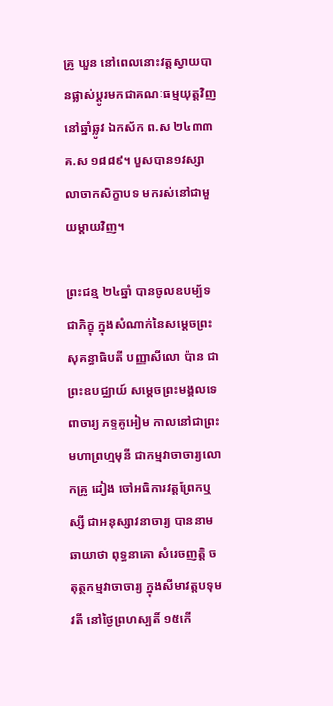គ្រូ ឃួន នៅពេលនោះវត្តស្វាយបានផ្លាស់ប្ដូរមកជាគណៈធម្មយុត្តវិញ នៅឆ្នាំឆ្លូវ ឯកស័ក ព.ស ២៤៣៣ គ.ស ១៨៨៩។ បួសបាន១វស្សាលាចាកសិក្ខាបទ មករស់នៅជាមួយម្ដាយវិញ។

ព្រះជន្ម ២៤ឆ្នាំ បានចូលឧបម្ប័ទជាភិក្ខុ ក្នុងសំណាក់នៃសម្ដេចព្រះសុគន្ធាធិបតី បញ្ញាសីលោ ប៉ាន ជាព្រះឧបជ្ឈាយ៍ សម្ដេចព្រះមង្គលទេពាចារ្យ ភទ្ទគូអៀម កាលនៅជាព្រះមហាព្រហ្មមុនី ជាកម្មវាចាចារ្យលោកគ្រូ ដៀង ចៅអធិការវត្តព្រែកឬស្សី ជាអនុស្សាវនាចារ្យ បាននាមឆាយាថា ពុទ្ធនាគោ សំរេចញត្តិ ចតុត្ថកម្មវាចាចារ្យ ក្នុងសីមាវត្តបទុមវតី នៅថ្ងៃព្រហស្បតិ៍ ១៥កើ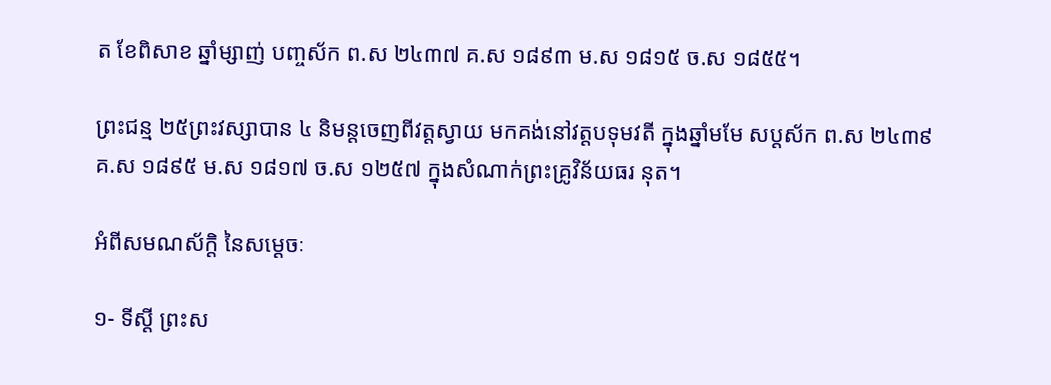ត ខែពិសាខ ឆ្នាំម្សាញ់ បញ្ចស័ក ព.ស ២៤៣៧ គ.ស ១៨៩៣ ម.ស ១៨១៥ ច.ស ១៨៥៥។

ព្រះជន្ម ២៥ព្រះវស្សាបាន ៤ និមន្តចេញពីវត្តស្វាយ មកគង់នៅវត្តបទុមវតី ក្នុងឆ្នាំមមែ សប្តស័ក ព.ស ២៤៣៩ គ.ស ១៨៩៥ ម.ស ១៨១៧ ច.ស ១២៥៧ ក្នុងសំណាក់ព្រះគ្រូវិន័យធរ នុត។

អំពីសមណស័ក្ដិ នៃសម្ដេចៈ

១- ទីស្ដី ព្រះស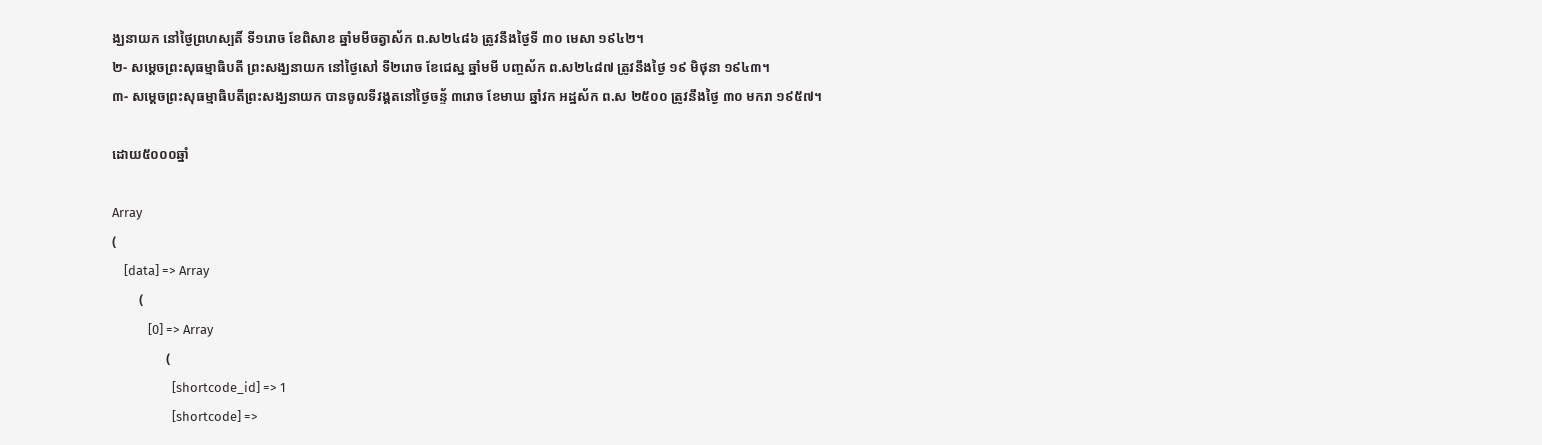ង្ឃនាយក នៅថ្ងៃព្រហស្បតិ៍ ទី១រោច ខែពិសាខ ឆ្នាំមមីចត្វាស័ក ព.ស២៤៨៦ ត្រូវនឹងថ្ងៃទី ៣០ មេសា ១៩៤២។
២- សម្ដេចព្រះសុធម្មាធិបតី ព្រះសង្ឃនាយក នៅថ្ងៃសៅ ទី២រោច ខែជេស្ឋ ឆ្នាំមមី បញ្ចស័ក ព.ស២៤៨៧ ត្រូវនឹងថ្ងៃ ១៩ មិថុនា ១៩៤៣។
៣- សម្ដេចព្រះសុធម្មាធិបតីព្រះសង្ឃនាយក បានចូលទីវង្គតនៅថ្ងៃចន្ទ័ ៣រោច ខែមាឃ ឆ្នាំវក អដ្ឋស័ក ព.ស ២៥០០ ត្រូវនឹងថ្ងៃ ៣០ មករា ១៩៥៧។

ដោយ៥០០០ឆ្នាំ

Array
(
    [data] => Array
        (
            [0] => Array
                (
                    [shortcode_id] => 1
                    [shortcode] =>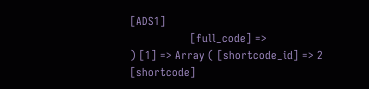[ADS1]
                    [full_code] =>
) [1] => Array ( [shortcode_id] => 2 [shortcode]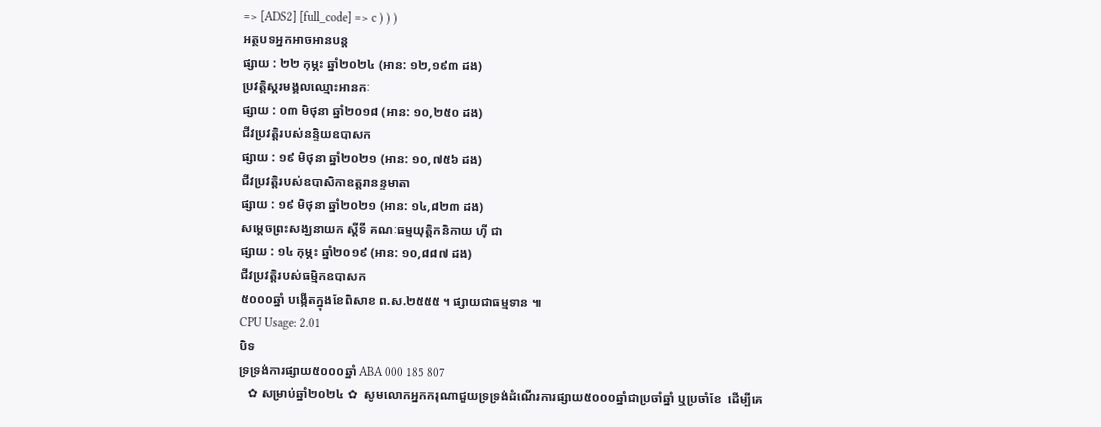=> [ADS2] [full_code] => c ) ) )
អត្ថបទអ្នកអាចអានបន្ត
ផ្សាយ : ២២ កុម្ភះ ឆ្នាំ២០២៤ (អាន: ១២,១៩៣ ដង)
ប្រវត្តិស្គរមង្គលឈ្មោះអានកៈ
ផ្សាយ : ០៣ មិថុនា ឆ្នាំ២០១៨ (អាន: ១០,២៥០ ដង)
ជីវប្រវត្តិរបស់នន្ទិយឧបាសក
ផ្សាយ : ១៩ មិថុនា ឆ្នាំ២០២១ (អាន: ១០,៧៥៦ ដង)
ជីវប្រវត្តិរបស់ឧបាសិកាឧត្តរានន្ទមាតា
ផ្សាយ : ១៩ មិថុនា ឆ្នាំ២០២១ (អាន: ១៤,៨២៣ ដង)
សម្ដេចព្រះសង្ឃនាយក ស្ដីទី គណៈធម្មយុត្តិកនិកាយ ហ៊ី ជា
ផ្សាយ : ១៤ កុម្ភះ ឆ្នាំ២០១៩ (អាន: ១០,៨៨៧ ដង)
ជីវប្រវត្តិរបស់ធម្មិកឧបាសក
៥០០០ឆ្នាំ បង្កើតក្នុងខែពិសាខ ព.ស.២៥៥៥ ។ ផ្សាយជាធម្មទាន ៕
CPU Usage: 2.01
បិទ
ទ្រទ្រង់ការផ្សាយ៥០០០ឆ្នាំ ABA 000 185 807
   ✿ សម្រាប់ឆ្នាំ២០២៤ ✿  សូមលោកអ្នកករុណាជួយទ្រទ្រង់ដំណើរការផ្សាយ៥០០០ឆ្នាំជាប្រចាំឆ្នាំ ឬប្រចាំខែ  ដើម្បីគេ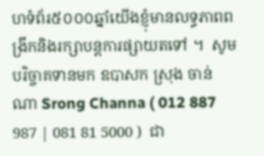ហទំព័រ៥០០០ឆ្នាំយើងខ្ញុំមានលទ្ធភាពពង្រីកនិងរក្សាបន្តការផ្សាយតទៅ ។  សូមបរិច្ចាគទានមក ឧបាសក ស្រុង ចាន់ណា Srong Channa ( 012 887 987 | 081 81 5000 )  ជា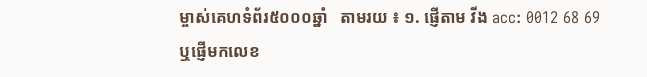ម្ចាស់គេហទំព័រ៥០០០ឆ្នាំ   តាមរយ ៖ ១. ផ្ញើតាម វីង acc: 0012 68 69  ឬផ្ញើមកលេខ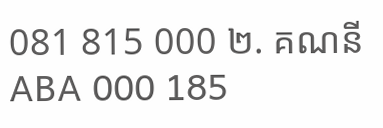081 815 000 ២. គណនី ABA 000 185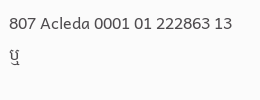807 Acleda 0001 01 222863 13 ឬ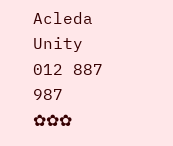Acleda Unity 012 887 987  ✿✿✿